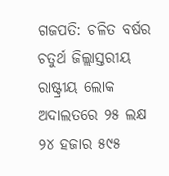ଗଜପତି: ଚଳିତ ବର୍ଷର ଚତୁର୍ଥ ଜିଲ୍ଲାସ୍ତରୀୟ ରାଷ୍ଟ୍ରୀୟ ଲୋକ ଅଦାଲତରେ ୨୫ ଲକ୍ଷ ୨୪ ହଜାର ୫୯୫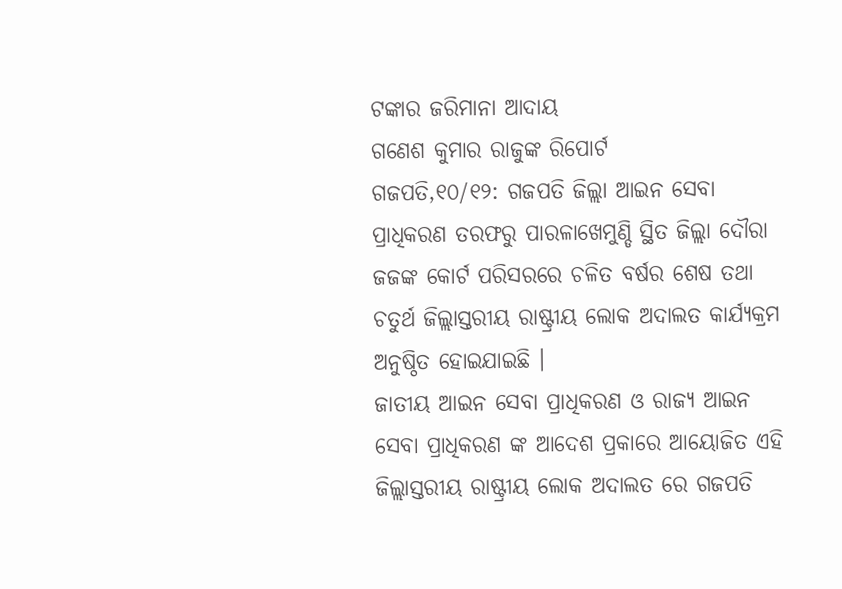ଟଙ୍କାର ଜରିମାନା ଆଦାୟ
ଗଣେଶ କୁମାର ରାଜୁଙ୍କ ରିପୋର୍ଟ
ଗଜପତି,୧୦/୧୨: ଗଜପତି ଜିଲ୍ଲା ଆଇନ ସେବା ପ୍ରାଧିକରଣ ତରଫରୁ ପାରଳାଖେମୁଣ୍ଡି ସ୍ଥିତ ଜିଲ୍ଲା ଦୌରା ଜଜଙ୍କ କୋର୍ଟ ପରିସରରେ ଚଳିତ ବର୍ଷର ଶେଷ ତଥା ଚତୁର୍ଥ ଜିଲ୍ଲାସ୍ତରୀୟ ରାଷ୍ଟ୍ରୀୟ ଲୋକ ଅଦାଲତ କାର୍ଯ୍ୟକ୍ରମ ଅନୁଷ୍ଠିତ ହୋଇଯାଇଛି ।
ଜାତୀୟ ଆଇନ ସେବା ପ୍ରାଧିକରଣ ଓ ରାଜ୍ୟ ଆଇନ ସେବା ପ୍ରାଧିକରଣ ଙ୍କ ଆଦେଶ ପ୍ରକାରେ ଆୟୋଜିତ ଏହି ଜିଲ୍ଲାସ୍ତରୀୟ ରାଷ୍ଟ୍ରୀୟ ଲୋକ ଅଦାଲତ ରେ ଗଜପତି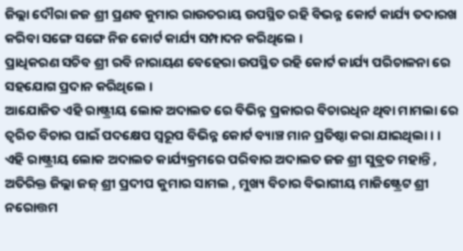ଜିଲ୍ଲା ଦୌରା ଜଜ ଶ୍ରୀ ପ୍ରଣବ କୁମାର ରାଉତରାୟ ଉପସ୍ଥିତ ରହି ବିଭନ୍ନ କୋର୍ଟ କାର୍ଯ୍ୟ ତଦାରଖ କରିବା ସଙ୍ଗେ ସଙ୍ଗେ ନିଜ କୋର୍ଟ କାର୍ଯ୍ୟ ସମ୍ପାଦନ କରିଥିଲେ ।
ପ୍ରାଧିକରଣ ସଚିବ ଶ୍ରୀ ରବି ନାରାୟଣ ବେହେରା ଉପସ୍ଥିତ ରହି କୋର୍ଟ କାର୍ଯ୍ୟ ପରିଚାଳନା ରେ ସହଯୋଗ ପ୍ରଦାନ କରିଥିଲେ ।
ଆଯୋଜିତ ଏହି ରାଷ୍ଟ୍ରୀୟ ଲୋକ ଅଦାଲତ ରେ ବିଭିନ୍ନ ପ୍ରକାରର ବିଚାରଧିନ ଥିବା ମାମଲା ରେ ତ୍ବରିତ ବିଚାର ପାଇଁ ପଦକ୍ଷେପ ସ୍ବରୂପ ବିଭିନ୍ନ କୋର୍ଟ ବ୍ୟାଞ୍ଚ ମାନ ପ୍ରତିଷ୍ଠା କରା ଯାଇଥିଲା। ।
ଏହି ରାଷ୍ଟ୍ରୀୟ ଲୋକ ଅଦାଲତ କାର୍ଯ୍ୟକ୍ରମରେ ପରିବାର ଅଦାଲତ ଜଜ ଶ୍ରୀ ସୁବ୍ରତ ମହାନ୍ତି , ଅତିରିକ୍ତ ଜିଲ୍ଲା ଜଜ୍ ଶ୍ରୀ ପ୍ରଦୀପ କୁମାର ସାମଲ , ମୁଖ୍ୟ ବିଚାର ବିଭାଗୀୟ ମାଜିଷ୍ଟ୍ରେଟ ଶ୍ରୀ ନରୋତ୍ତମ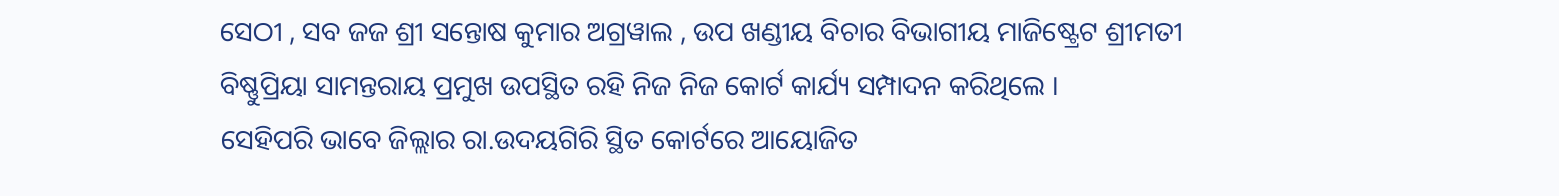ସେଠୀ , ସବ ଜଜ ଶ୍ରୀ ସନ୍ତୋଷ କୁମାର ଅଗ୍ରୱାଲ , ଉପ ଖଣ୍ଡୀୟ ବିଚାର ବିଭାଗୀୟ ମାଜିଷ୍ଟ୍ରେଟ ଶ୍ରୀମତୀ ବିଷ୍ଣୁପ୍ରିୟା ସାମନ୍ତରାୟ ପ୍ରମୁଖ ଉପସ୍ଥିତ ରହି ନିଜ ନିଜ କୋର୍ଟ କାର୍ଯ୍ୟ ସମ୍ପାଦନ କରିଥିଲେ ।
ସେହିପରି ଭାବେ ଜିଲ୍ଲାର ରା.ଉଦୟଗିରି ସ୍ଥିତ କୋର୍ଟରେ ଆୟୋଜିତ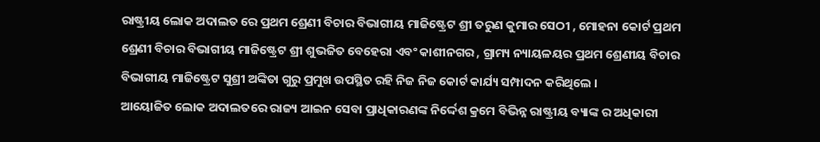ରାଷ୍ଟ୍ରୀୟ ଲୋକ ଅଦାଲତ ରେ ପ୍ରଥମ ଶ୍ରେଣୀ ବିଚାର ବିଭାଗୀୟ ମାଜିଷ୍ଟ୍ରେଟ ଶ୍ରୀ ତରୁଣ କୁମାର ସେଠୀ , ମୋହନା କୋର୍ଟ ପ୍ରଥମ ଶ୍ରେଣୀ ବିଚାର ବିଭାଗୀୟ ମାଜିଷ୍ଟ୍ରେଟ ଶ୍ରୀ ଶୁଭଜିତ ବେହେରା ଏବଂ କାଶୀନଗର , ଗ୍ରାମ୍ୟ ନ୍ୟାୟଳୟର ପ୍ରଥମ ଶ୍ରେଣୀୟ ବିଚାର ବିଭାଗୀୟ ମାଜିଷ୍ଟ୍ରେଟ ସୁଶ୍ରୀ ଅଙ୍କିତା ଗୁରୁ ପ୍ରମୁଖ ଉପସ୍ଥିତ ରହି ନିଜ ନିଜ କୋର୍ଟ କାର୍ଯ୍ୟ ସମ୍ପାଦନ କରିଥିଲେ ।
ଆୟୋଜିତ ଲୋକ ଅଦାଲତରେ ରାଜ୍ୟ ଆଇନ ସେବା ପ୍ରାଧିକାରଣଙ୍କ ନିର୍ଦ୍ଦେଶ କ୍ରମେ ବିଭିନ୍ନ ରାଷ୍ଟ୍ରୀୟ ବ୍ୟାଙ୍କ ର ଅଧିକାରୀ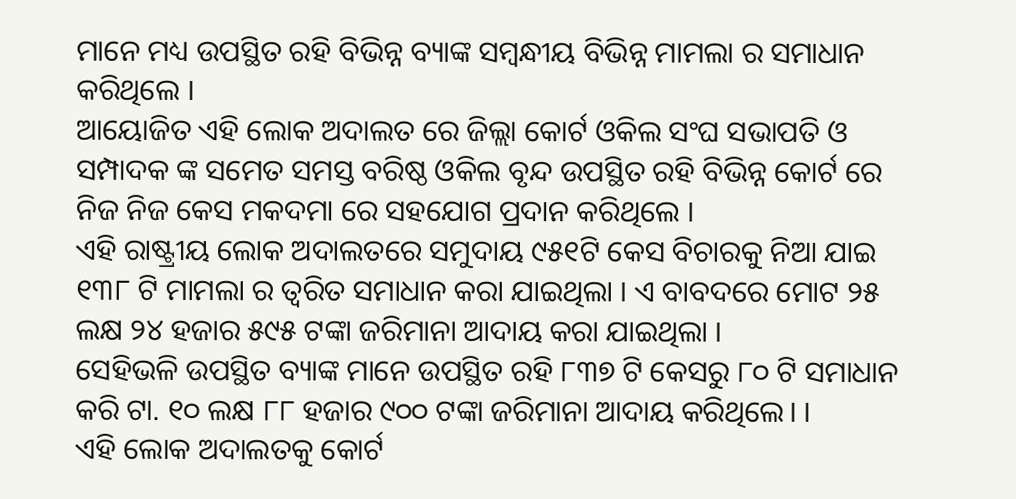ମାନେ ମଧ୍ୟ ଉପସ୍ଥିତ ରହି ବିଭିନ୍ନ ବ୍ୟାଙ୍କ ସମ୍ବନ୍ଧୀୟ ବିଭିନ୍ନ ମାମଲା ର ସମାଧାନ କରିଥିଲେ ।
ଆୟୋଜିତ ଏହି ଲୋକ ଅଦାଲତ ରେ ଜିଲ୍ଲା କୋର୍ଟ ଓକିଲ ସଂଘ ସଭାପତି ଓ ସମ୍ପାଦକ ଙ୍କ ସମେତ ସମସ୍ତ ବରିଷ୍ଠ ଓକିଲ ବୃନ୍ଦ ଉପସ୍ଥିତ ରହି ବିଭିନ୍ନ କୋର୍ଟ ରେ ନିଜ ନିଜ କେସ ମକଦମା ରେ ସହଯୋଗ ପ୍ରଦାନ କରିଥିଲେ ।
ଏହି ରାଷ୍ଟ୍ରୀୟ ଲୋକ ଅଦାଲତରେ ସମୁଦାୟ ୯୫୧ଟି କେସ ବିଚାରକୁ ନିଆ ଯାଇ ୧୩୮ ଟି ମାମଲା ର ତ୍ବରିତ ସମାଧାନ କରା ଯାଇଥିଲା । ଏ ବାବଦରେ ମୋଟ ୨୫ ଲକ୍ଷ ୨୪ ହଜାର ୫୯୫ ଟଙ୍କା ଜରିମାନା ଆଦାୟ କରା ଯାଇଥିଲା ।
ସେହିଭଳି ଉପସ୍ଥିତ ବ୍ୟାଙ୍କ ମାନେ ଉପସ୍ଥିତ ରହି ୮୩୭ ଟି କେସରୁ ୮୦ ଟି ସମାଧାନ କରି ଟା. ୧୦ ଲକ୍ଷ ୮୮ ହଜାର ୯୦୦ ଟଙ୍କା ଜରିମାନା ଆଦାୟ କରିଥିଲେ। ।
ଏହି ଲୋକ ଅଦାଲତକୁ କୋର୍ଟ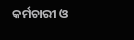କର୍ମଚାରୀ ଓ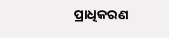ପ୍ରାଧିକରଣ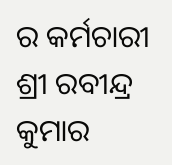ର କର୍ମଚାରୀ ଶ୍ରୀ ରବୀନ୍ଦ୍ର କୁମାର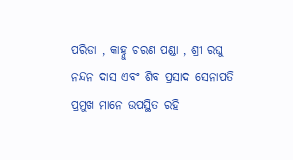ପରିଡା , କାହ୍ନୁ ଚରଣ ପଣ୍ଡା , ଶ୍ରୀ ରଘୁ ନନ୍ଦନ ଦାସ ଏବଂ ଶିବ ପ୍ରସାଦ ସେନାପତି ପ୍ରମୁଖ ମାନେ ଉପସ୍ଥିତ ରହି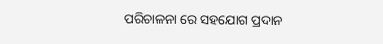ପରିଚାଳନା ରେ ସହଯୋଗ ପ୍ରଦାନ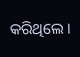କରିଥିଲେ ।